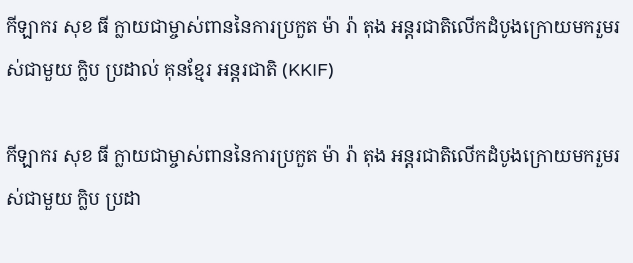កីឡាករ សុខ ធី ក្លាយជាម្ចាស់ពាននៃការប្រកួត ម៉ា រ៉ា តុង អន្តរជាតិលើកដំបូងក្រោយមករួមរស់ជាមួយ ក្លិប ប្រដាល់ គុនខ្មែរ អន្តរជាតិ (KKIF)

កីឡាករ សុខ ធី ក្លាយជាម្ចាស់ពាននៃការប្រកួត ម៉ា រ៉ា តុង អន្តរជាតិលើកដំបូងក្រោយមករួមរស់ជាមួយ ក្លិប ប្រដា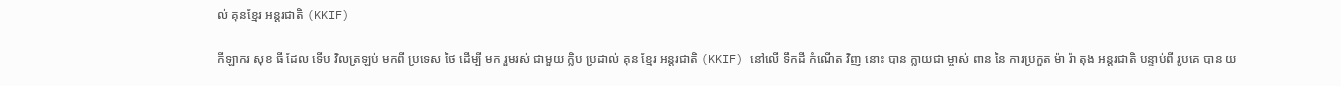ល់ គុនខ្មែរ អន្តរជាតិ (KKIF)

កីឡាករ សុខ ធី ដែល ទើប វិលត្រឡប់ មកពី ប្រទេស ថៃ ដើម្បី មក រួមរស់ ជាមួយ ក្លិប ប្រដាល់ គុន ខ្មែរ អន្តរជាតិ (KKIF) នៅលើ ទឹកដី កំណើត វិញ នោះ បាន ក្លាយជា ម្ចាស់ ពាន នៃ ការប្រកួត ម៉ា រ៉ា តុង អន្តរជាតិ បន្ទាប់ពី រូបគេ បាន យ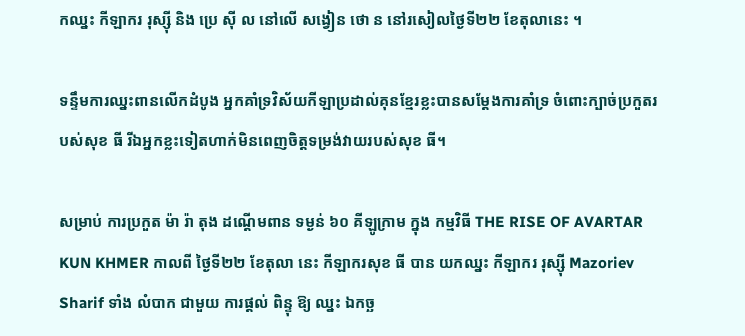កឈ្នះ កីឡាករ រុស្ស៊ី និង ប្រេ ស៊ី ល នៅលើ សង្វៀន ថោ ន នៅរសៀលថ្ងៃទី២២ ខែតុលានេះ ។

ទន្ទឹមការឈ្នះពានលើកដំបូង អ្នកគាំទ្រវិស័យកីឡាប្រដាល់គុនខ្មែរខ្លះបានសម្តែងការគាំទ្រ ចំពោះក្បាច់ប្រកួតរបស់សុខ ធី រីឯអ្នកខ្លះទៀតហាក់មិនពេញចិត្តទម្រង់វាយរបស់សុខ ធី។

សម្រាប់ ការប្រកួត ម៉ា រ៉ា តុង ដណ្តើមពាន ទម្ងន់ ៦០ គីឡូក្រាម ក្នុង កម្មវិធី THE RISE OF AVARTAR KUN KHMER កាលពី ថ្ងៃទី២២ ខែតុលា នេះ កីឡាករសុខ ធី បាន យកឈ្នះ កីឡាករ រុស្ស៊ី Mazoriev Sharif ទាំង លំបាក ជាមួយ ការផ្តល់ ពិន្ទុ ឱ្យ ឈ្នះ ឯកច្ឆ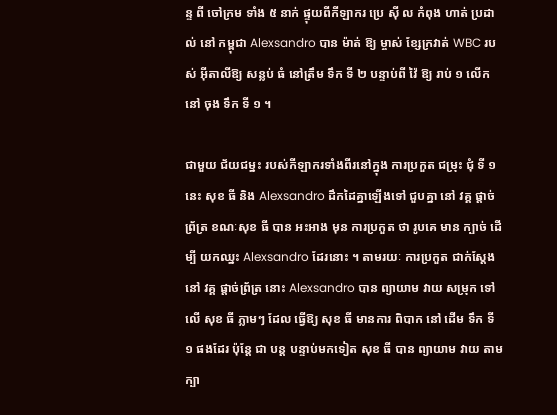ន្ទ ពី ចៅក្រម ទាំង ៥ នាក់ ផ្ទុយពីកីឡាករ ប្រេ ស៊ី ល កំពុង ហាត់ ប្រដាល់ នៅ កម្ពុជា Alexsandro បាន ម៉ាត់ ឱ្យ ម្ចាស់ ខ្សែក្រវាត់ WBC របស់ អុីតាលីឱ្យ សន្លប់ ធំ នៅត្រឹម ទឹក ទី ២ បន្ទាប់ពី វ៉ៃ ឱ្យ រាប់ ១ លើក នៅ ចុង ទឹក ទី ១ ។

ជាមួយ ជ័យជម្នះ របស់កីឡាករទាំងពីរនៅក្នុង ការប្រកួត ជម្រុះ ជុំ ទី ១ នេះ សុខ ធី និង Alexsandro ដឹកដៃគ្នាឡើងទៅ ជួបគ្នា នៅ វគ្គ ផ្តាច់ព្រ័ត្រ ខណៈសុខ ធី បាន អះអាង មុន ការប្រកួត ថា រូបគេ មាន ក្បាច់ ដើម្បី យកឈ្នះ Alexsandro ដែរនោះ ។ តាមរយៈ ការប្រកួត ជាក់ស្តែង នៅ វគ្គ ផ្តាច់ព្រ័ត្រ នោះ Alexsandro បាន ព្យាយាម វាយ សម្រុក ទៅលើ សុខ ធី ភ្លាមៗ ដែល ធ្វើឱ្យ សុខ ធី មានការ ពិបាក នៅ ដើម ទឹក ទី ១ ផងដែរ ប៉ុន្តែ ជា បន្ត បន្ទាប់មកទៀត សុខ ធី បាន ព្យាយាម វាយ តាមក្បា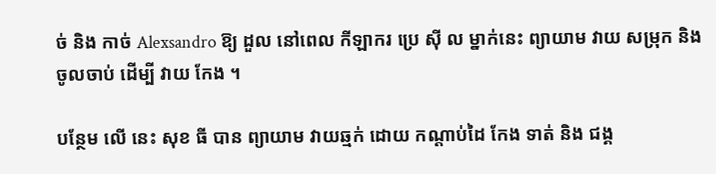ច់ និង កាច់ Alexsandro ឱ្យ ដួល នៅពេល កីឡាករ ប្រេ ស៊ី ល ម្នាក់នេះ ព្យាយាម វាយ សម្រុក និង ចូលចាប់ ដើម្បី វាយ កែង ។

បន្ថែម លើ នេះ សុខ ធី បាន ព្យាយាម វាយឆ្មក់ ដោយ កណ្តាប់ដៃ កែង ទាត់ និង ជង្គ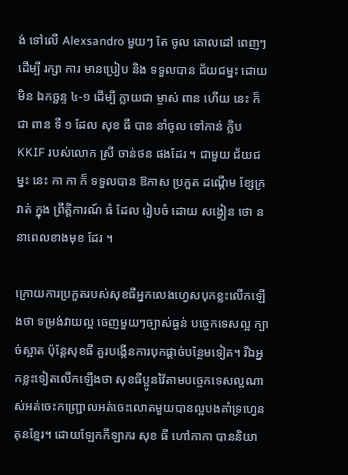ង់ ទៅលើ Alexsandro មួយៗ តែ ចូល គោលដៅ ពេញៗ ដើម្បី រក្សា ការ មានប្រៀប និង ទទួលបាន ជ័យជម្នះ ដោយ មិន ឯកច្ឆន្ទ ៤-១ ដើម្បី ក្លាយជា ម្ចាស់ ពាន ហើយ នេះ ក៏ ជា ពាន ទី ១ ដែល សុខ ធី បាន នាំចូល ទៅកាន់ ក្លិប KKIF របស់លោក ស្រី ចាន់ថន ផងដែរ ។ ជាមួយ ជ័យជម្នះ នេះ កា កា ក៏ ទទួលបាន ឱកាស ប្រកួត ដណ្តើម ខ្សែក្រវាត់ ក្នុង ព្រឹត្តិការណ៍ ធំ ដែល រៀបចំ ដោយ សង្វៀន ថោ ន នាពេលខាងមុខ ដែរ ។

ក្រោយការប្រកួតរបស់សុខធីអ្នកលេងហ្វេសបុកខ្លះលើកឡើងថា ទម្រង់វាយល្អ ចេញមួយៗច្បាស់ធ្ងន់ បច្ចេកទេសល្អ ក្បាច់ស្អាត ប៉ុន្តែសុខធី គួរបង្កើនការបុកផ្តាច់បន្ថែមទៀត។ រីឯអ្នកខ្លះទៀតលើកឡើងថា សុខធីប្អូនវ៉ៃតាមបច្ចេកទេសល្អណាស់អត់ចេះកញ្ជ្រោលអត់ចេះលោតមួយបានល្អបងគាំទ្រហ្វេនគុនខ្មែរ។ ដោយឡែកកីឡាករ សុខ ធី ហៅកាកា បាននិយា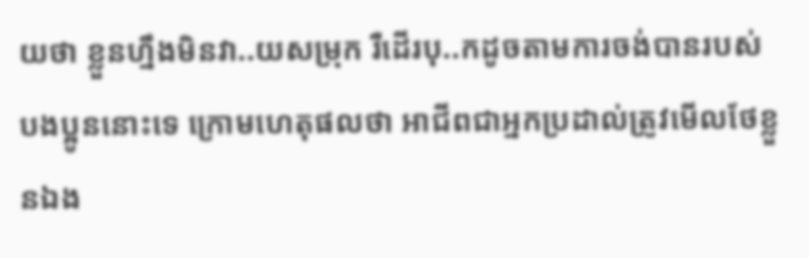យថា ខ្លួនហ្នឹងមិនវា..យសម្រុក រឺដើរបុ..កដូចតាមការចង់បានរបស់បងប្អូននោះទេ ក្រោមហេតុផលថា អាជីពជាអ្នកប្រដាល់ត្រូវមើលថែខ្លួនឯង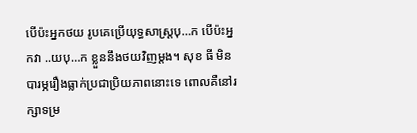បើប៉ះអ្នកថយ រូបគេប្រើយុទ្ធសាស្ត្របុ…ក បើប៉ះអ្នកវា ..យបុ…ក ខ្លួននឹងថយវិញម្ដង។ សុខ ធី មិនបារម្ភរឿងធ្លាក់ប្រជាប្រិយភាពនោះទេ ពោលគឺនៅរក្សាទម្រ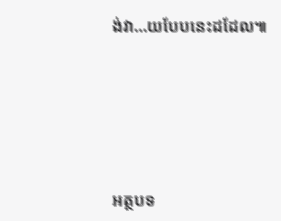ង់វា…យបែបនេះដដែល៕





អត្ថបទ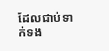ដែលជាប់ទាក់ទង